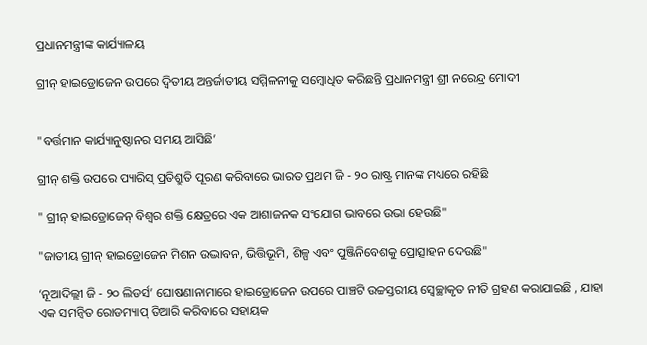ପ୍ରଧାନମନ୍ତ୍ରୀଙ୍କ କାର୍ଯ୍ୟାଳୟ

ଗ୍ରୀନ୍ ହାଇଡ୍ରୋଜେନ ଉପରେ ଦ୍ୱିତୀୟ ଅନ୍ତର୍ଜାତୀୟ ସମ୍ମିଳନୀକୁ ସମ୍ବୋଧିତ କରିଛନ୍ତି ପ୍ରଧାନମନ୍ତ୍ରୀ ଶ୍ରୀ ନରେନ୍ଦ୍ର ମୋଦୀ


"ବର୍ତ୍ତମାନ କାର୍ଯ୍ୟାନୁଷ୍ଠାନର ସମୟ ଆସିଛି’

ଗ୍ରୀନ୍ ଶକ୍ତି ଉପରେ ପ୍ୟାରିସ୍ ପ୍ରତିଶ୍ରୁତି ପୂରଣ କରିବାରେ ଭାରତ ପ୍ରଥମ ଜି - ୨୦ ରାଷ୍ଟ୍ର ମାନଙ୍କ ମଧ୍ୟରେ ରହିଛି

" ଗ୍ରୀନ୍ ହାଇଡ୍ରୋଜେନ୍ ବିଶ୍ୱର ଶକ୍ତି କ୍ଷେତ୍ରରେ ଏକ ଆଶାଜନକ ସଂଯୋଗ ଭାବରେ ଉଭା ହେଉଛି"

"ଜାତୀୟ ଗ୍ରୀନ୍ ହାଇଡ୍ରୋଜେନ ମିଶନ ଉଦ୍ଭାବନ, ଭିତ୍ତିଭୂମି, ଶିଳ୍ପ ଏବଂ ପୁଞ୍ଜିନିବେଶକୁ ପ୍ରୋତ୍ସାହନ ଦେଉଛି"

‘ନୂଆଦିଲ୍ଲୀ ଜି - ୨୦ ଲିଡର୍ସ’ ଘୋଷଣାନାମାରେ ହାଇଡ୍ରୋଜେନ ଉପରେ ପାଞ୍ଚଟି ଉଚ୍ଚସ୍ତରୀୟ ସ୍ୱେଚ୍ଛାକୃତ ନୀତି ଗ୍ରହଣ କରାଯାଇଛି , ଯାହା ଏକ ସମନ୍ୱିତ ରୋଡମ୍ୟାପ୍ ତିଆରି କରିବାରେ ସହାୟକ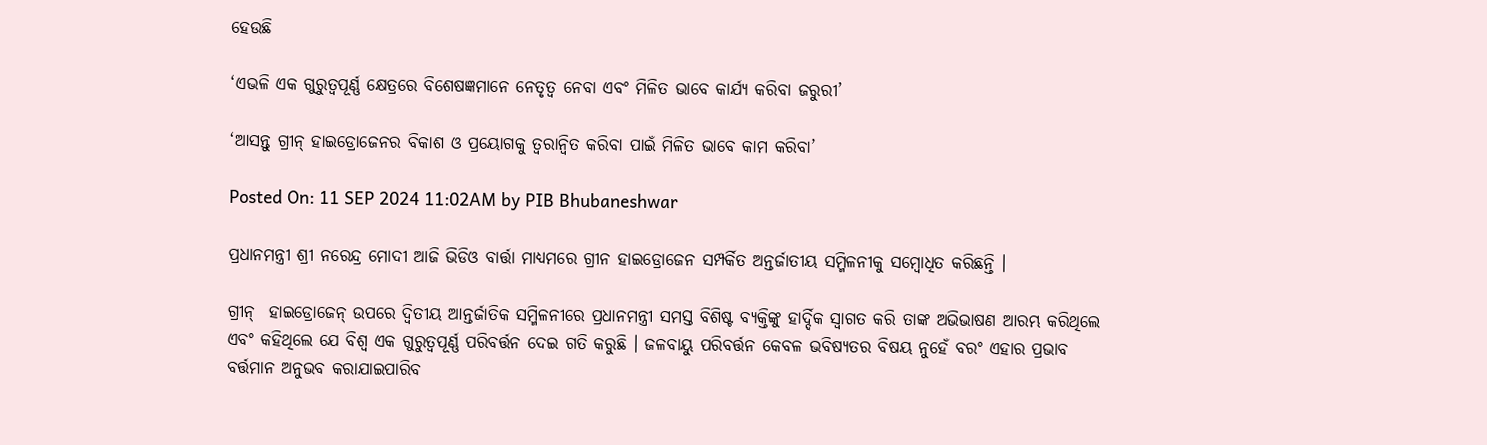ହେଉଛି

‘ଏଭଳି ଏକ ଗୁରୁତ୍ୱପୂର୍ଣ୍ଣ କ୍ଷେତ୍ରରେ ବିଶେଷଜ୍ଞମାନେ ନେତୃତ୍ୱ ନେବା ଏବଂ ମିଳିତ ଭାବେ କାର୍ଯ୍ୟ କରିବା ଜରୁରୀ’

‘ଆସନ୍ତୁ ଗ୍ରୀନ୍ ହାଇଡ୍ରୋଜେନର ବିକାଶ ଓ ପ୍ରୟୋଗକୁ ତ୍ୱରାନ୍ୱିତ କରିବା ପାଇଁ ମିଳିତ ଭାବେ କାମ କରିବା’

Posted On: 11 SEP 2024 11:02AM by PIB Bhubaneshwar

ପ୍ରଧାନମନ୍ତ୍ରୀ ଶ୍ରୀ ନରେନ୍ଦ୍ର ମୋଦୀ ଆଜି ଭିଡିଓ ବାର୍ତ୍ତା ମାଧ୍ୟମରେ ଗ୍ରୀନ ହାଇଡ୍ରୋଜେନ ସମ୍ପର୍କିତ ଅନ୍ତର୍ଜାତୀୟ ସମ୍ମିଳନୀକୁ ସମ୍ବୋଧିତ କରିଛନ୍ତି ।

ଗ୍ରୀନ୍  ହାଇଡ୍ରୋଜେନ୍ ଉପରେ ଦ୍ୱିତୀୟ ଆନ୍ତର୍ଜାତିକ ସମ୍ମିଳନୀରେ ପ୍ରଧାନମନ୍ତ୍ରୀ ସମସ୍ତ ବିଶିଷ୍ଟ ବ୍ୟକ୍ତିଙ୍କୁ ହାର୍ଦ୍ଦିକ ସ୍ୱାଗତ କରି ତାଙ୍କ ଅଭିଭାଷଣ ଆରମ୍ଭ କରିଥିଲେ ଏବଂ କହିଥିଲେ ଯେ ବିଶ୍ୱ ଏକ ଗୁରୁତ୍ୱପୂର୍ଣ୍ଣ ପରିବର୍ତ୍ତନ ଦେଇ ଗତି କରୁଛି । ଜଳବାୟୁ ପରିବର୍ତ୍ତନ କେବଳ ଭବିଷ୍ୟତର ବିଷୟ ନୁହେଁ ବରଂ ଏହାର ପ୍ରଭାବ ବର୍ତ୍ତମାନ ଅନୁଭବ କରାଯାଇପାରିବ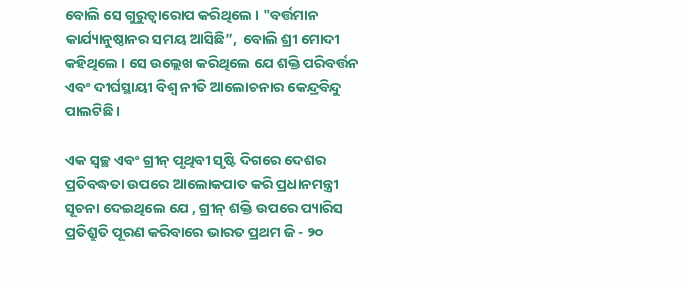ବୋଲି ସେ ଗୁରୁତ୍ୱାରୋପ କରିଥିଲେ । "ବର୍ତ୍ତମାନ କାର୍ଯ୍ୟାନୁଷ୍ଠାନର ସମୟ ଆସିଛି”,  ବୋଲି ଶ୍ରୀ ମୋଦୀ କହିଥିଲେ । ସେ ଉଲ୍ଲେଖ କରିଥିଲେ ଯେ ଶକ୍ତି ପରିବର୍ତ୍ତନ ଏବଂ ଦୀର୍ଘସ୍ଥାୟୀ ବିଶ୍ୱ ନୀତି ଆଲୋଚନାର କେନ୍ଦ୍ରବିନ୍ଦୁ ପାଲଟିଛି ।

ଏକ ସ୍ୱଚ୍ଛ ଏବଂ ଗ୍ରୀନ୍ ପୃଥିବୀ ସୃଷ୍ଟି ଦିଗରେ ଦେଶର ପ୍ରତିବଦ୍ଧତା ଉପରେ ଆଲୋକପାତ କରି ପ୍ରଧାନମନ୍ତ୍ରୀ ସୂଚନା ଦେଇଥିଲେ ଯେ , ଗ୍ରୀନ୍ ଶକ୍ତି ଉପରେ ପ୍ୟାରିସ ପ୍ରତିଶ୍ରୁତି ପୂରଣ କରିବାରେ ଭାରତ ପ୍ରଥମ ଜି - ୨୦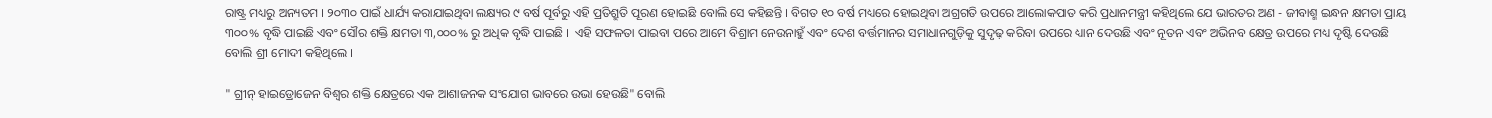ରାଷ୍ଟ୍ର ମଧ୍ୟରୁ ଅନ୍ୟତମ । ୨୦୩୦ ପାଇଁ ଧାର୍ଯ୍ୟ କରାଯାଇଥିବା ଲକ୍ଷ୍ୟର ୯ ବର୍ଷ ପୂର୍ବରୁ ଏହି ପ୍ରତିଶ୍ରୁତି ପୂରଣ ହୋଇଛି ବୋଲି ସେ କହିଛନ୍ତି । ବିଗତ ୧୦ ବର୍ଷ ମଧ୍ୟରେ ହୋଇଥିବା ଅଗ୍ରଗତି ଉପରେ ଆଲୋକପାତ କରି ପ୍ରଧାନମନ୍ତ୍ରୀ କହିଥିଲେ ଯେ ଭାରତର ଅଣ - ଜୀବାଶ୍ମ ଇନ୍ଧନ କ୍ଷମତା ପ୍ରାୟ ୩୦୦% ବୃଦ୍ଧି ପାଇଛି ଏବଂ ସୌର ଶକ୍ତି କ୍ଷମତା ୩,୦୦୦% ରୁ ଅଧିକ ବୃଦ୍ଧି ପାଇଛି ।  ଏହି ସଫଳତା ପାଇବା ପରେ ଆମେ ବିଶ୍ରାମ ନେଉନାହୁଁ ଏବଂ ଦେଶ ବର୍ତ୍ତମାନର ସମାଧାନଗୁଡ଼ିକୁ ସୁଦୃଢ଼ କରିବା ଉପରେ ଧ୍ୟାନ ଦେଉଛି ଏବଂ ନୂତନ ଏବଂ ଅଭିନବ କ୍ଷେତ୍ର ଉପରେ ମଧ୍ୟ ଦୃଷ୍ଟି ଦେଉଛି ବୋଲି ଶ୍ରୀ ମୋଦୀ କହିଥିଲେ ।

" ଗ୍ରୀନ୍ ହାଇଡ୍ରୋଜେନ ବିଶ୍ୱର ଶକ୍ତି କ୍ଷେତ୍ରରେ ଏକ ଆଶାଜନକ ସଂଯୋଗ ଭାବରେ ଉଭା ହେଉଛି" ବୋଲି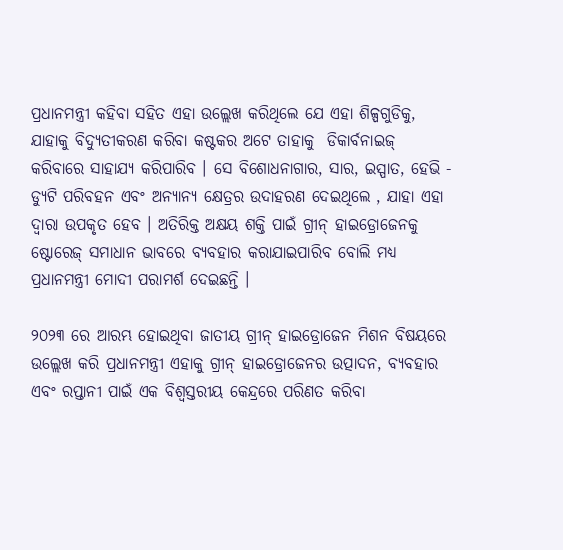ପ୍ରଧାନମନ୍ତ୍ରୀ କହିବା ସହିତ ଏହା ଉଲ୍ଲେଖ କରିଥିଲେ ଯେ ଏହା ଶିଳ୍ପଗୁଡିକୁ, ଯାହାକୁ ବିଦ୍ୟୁତୀକରଣ କରିବା କଷ୍ଟକର ଅଟେ ତାହାକୁ  ଡିକାର୍ବନାଇଜ୍ କରିବାରେ ସାହାଯ୍ୟ କରିପାରିବ । ସେ ବିଶୋଧନାଗାର, ସାର, ଇସ୍ପାତ, ହେଭି - ଡ୍ୟୁଟି ପରିବହନ ଏବଂ ଅନ୍ୟାନ୍ୟ କ୍ଷେତ୍ରର ଉଦାହରଣ ଦେଇଥିଲେ , ଯାହା ଏହା ଦ୍ୱାରା ଉପକୃତ ହେବ । ଅତିରିକ୍ତ ଅକ୍ଷୟ ଶକ୍ତି ପାଇଁ ଗ୍ରୀନ୍ ହାଇଡ୍ରୋଜେନକୁ ଷ୍ଟୋରେଜ୍ ସମାଧାନ ଭାବରେ ବ୍ୟବହାର କରାଯାଇପାରିବ ବୋଲି ମଧ୍ୟ ପ୍ରଧାନମନ୍ତ୍ରୀ ମୋଦୀ ପରାମର୍ଶ ଦେଇଛନ୍ତି ।

୨୦୨୩ ରେ ଆରମ୍ଭ ହୋଇଥିବା ଜାତୀୟ ଗ୍ରୀନ୍ ହାଇଡ୍ରୋଜେନ ମିଶନ ବିଷୟରେ ଉଲ୍ଲେଖ କରି ପ୍ରଧାନମନ୍ତ୍ରୀ ଏହାକୁ ଗ୍ରୀନ୍ ହାଇଡ୍ରୋଜେନର ଉତ୍ପାଦନ, ବ୍ୟବହାର ଏବଂ ରପ୍ତାନୀ ପାଇଁ ଏକ ବିଶ୍ୱସ୍ତରୀୟ କେନ୍ଦ୍ରରେ ପରିଣତ କରିବା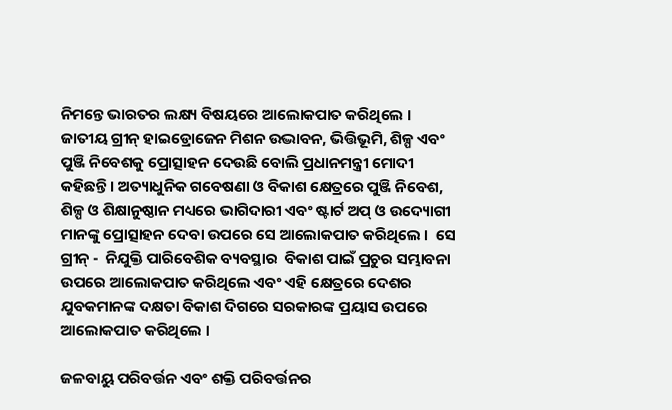ନିମନ୍ତେ ଭାରତର ଲକ୍ଷ୍ୟ ବିଷୟରେ ଆଲୋକପାତ କରିଥିଲେ । ଜାତୀୟ ଗ୍ରୀନ୍ ହାଇଡ୍ରୋଜେନ ମିଶନ ଉଦ୍ଭାବନ, ଭିତ୍ତିଭୂମି, ଶିଳ୍ପ ଏବଂ ପୁଞ୍ଜି ନିବେଶକୁ ପ୍ରୋତ୍ସାହନ ଦେଉଛି ବୋଲି ପ୍ରଧାନମନ୍ତ୍ରୀ ମୋଦୀ କହିଛନ୍ତି । ଅତ୍ୟାଧୁନିକ ଗବେଷଣା ଓ ବିକାଶ କ୍ଷେତ୍ରରେ ପୁଞ୍ଜି ନିବେଶ, ଶିଳ୍ପ ଓ ଶିକ୍ଷାନୁଷ୍ଠାନ ମଧ୍ୟରେ ଭାଗିଦାରୀ ଏବଂ ଷ୍ଟାର୍ଟ ଅପ୍ ଓ ଉଦ୍ୟୋଗୀ ମାନଙ୍କୁ ପ୍ରୋତ୍ସାହନ ଦେବା ଉପରେ ସେ ଆଲୋକପାତ କରିଥିଲେ ।  ସେ ଗ୍ରୀନ୍ -  ନିଯୁକ୍ତି ପାରିବେଶିକ ବ୍ୟବସ୍ଥାର  ବିକାଶ ପାଇଁ ପ୍ରଚୁର ସମ୍ଭାବନା ଉପରେ ଆଲୋକପାତ କରିଥିଲେ ଏବଂ ଏହି କ୍ଷେତ୍ରରେ ଦେଶର ଯୁବକମାନଙ୍କ ଦକ୍ଷତା ବିକାଶ ଦିଗରେ ସରକାରଙ୍କ ପ୍ରୟାସ ଉପରେ ଆଲୋକପାତ କରିଥିଲେ ।

ଜଳବାୟୁ ପରିବର୍ତ୍ତନ ଏବଂ ଶକ୍ତି ପରିବର୍ତ୍ତନର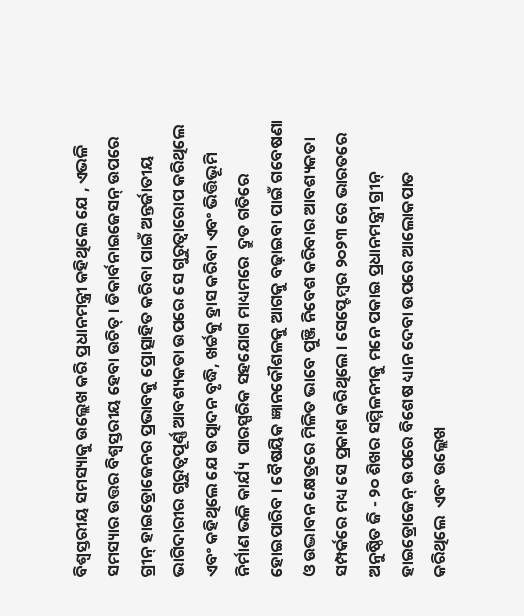ବିଶ୍ୱସ୍ତରୀୟ ସମସ୍ୟାକୁ ଉଲ୍ଲେଖ କରି ପ୍ରଧାନମନ୍ତ୍ରୀ କହିଥିଲେ ଯେ , ଏଭଳି ସମସ୍ୟାର ଉତ୍ତର ବିଶ୍ୱସ୍ତରୀୟ ହେବା ଉଚିତ୍ । ଡିକାର୍ବନାଇଜେସନ୍ ଉପରେ ଗ୍ରୀନ୍ ହାଇଡ୍ରୋଜେନର ପ୍ରଭାବକୁ ପ୍ରୋତ୍ସାହିତ କରିବା ପାଇଁ ଅନ୍ତର୍ଜାତୀୟ ଭାଗିଦାରୀର ଗୁରୁତ୍ୱପୂର୍ଣ୍ଣ ଆବଶ୍ୟକତା ଉପରେ ସେ ଗୁରୁତ୍ୱାରୋପ କରିଥିଲେ ଏବଂ କହିଥିଲେ ଯେ ଉତ୍ପାଦନ ବୃଦ୍ଧି, ଖର୍ଚ୍ଚକୁ ହ୍ରାସ କରିବା ଏବଂ ଭିତ୍ତିଭୂମି ନିର୍ମାଣ ଭଳି କାର୍ଯ୍ୟ  ପାରସ୍ପରିକ ସହଯୋଗ ମାଧ୍ୟମରେ  ଦ୍ରୁତ ଗତିରେ ହୋଇପାରିବ । ବୈଷୟିକ ଜ୍ଞାନକୌଶଳକୁ ଆଗକୁ ବଢ଼ାଇବା ପାଇଁ ଗବେଷଣା ଓ ଉଦ୍ଭାବନ କ୍ଷେତ୍ରରେ ମିଳିତ ଭାବେ ପୁଞ୍ଜି ନିବେଶ କରିବାର ଆବଶ୍ୟକତା ସମ୍ପର୍କରେ ମଧ୍ୟ ସେ ପ୍ରକାଶ କରିଥିଲେ । ସେପ୍ଟେମ୍ବର ୨୦୨୩ ରେ ଭାରତରେ ଅନୁଷ୍ଠିତ ଜି - ୨୦ ଶିଖର ସମ୍ମିଳନୀକୁ ମନେ ପକାଇ ପ୍ରଧାନମନ୍ତ୍ରୀ ଗ୍ରୀନ୍ ହାଇଡ୍ରୋଜେନ୍ ଉପରେ ବିଶେଷ ଧ୍ୟାନ ଦେବା ଉପରେ ଆଲୋକପାତ କରିଥିଲେ  ଏବଂ ଉଲ୍ଲେଖ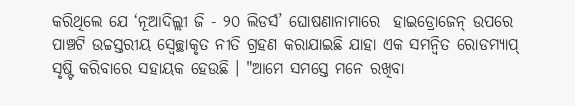କରିଥିଲେ ଯେ ‘ନୂଆଦିଲ୍ଲୀ ଜି - ୨୦ ଲିଡର୍ସ’ ଘୋଷଣାନାମାରେ  ହାଇଡ୍ରୋଜେନ୍ ଉପରେ ପାଞ୍ଚଟି ଉଚ୍ଚସ୍ତରୀୟ ସ୍ୱେଚ୍ଛାକୃତ ନୀତି ଗ୍ରହଣ କରାଯାଇଛି ଯାହା ଏକ ସମନ୍ୱିତ ରୋଡମ୍ୟାପ୍ ସୃଷ୍ଟି କରିବାରେ ସହାୟକ ହେଉଛି । "ଆମେ ସମସ୍ତେ ମନେ ରଖିବା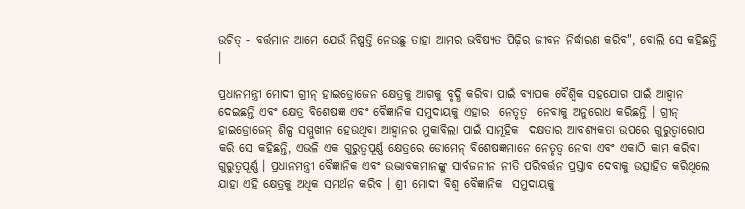ଉଚିତ୍ - ବର୍ତ୍ତମାନ ଆମେ ଯେଉଁ ନିଷ୍ପତ୍ତି ନେଉଛୁ ତାହା ଆମର ଭବିଷ୍ୟତ ପିଢ଼ିର ଜୀବନ ନିର୍ଦ୍ଧାରଣ କରିବ", ବୋଲି ସେ କହିଛନ୍ତି ।

ପ୍ରଧାନମନ୍ତ୍ରୀ ମୋଦୀ ଗ୍ରୀନ୍ ହାଇଡ୍ରୋଜେନ କ୍ଷେତ୍ରକୁ ଆଗକୁ ବୃଦ୍ଧି କରିବା ପାଇଁ ବ୍ୟାପକ ବୈଶ୍ୱିକ ସହଯୋଗ ପାଇଁ ଆହ୍ୱାନ ଦେଇଛନ୍ତି ଏବଂ କ୍ଷେତ୍ର ବିଶେଷଜ୍ଞ ଏବଂ ବୈଜ୍ଞାନିକ ସମୁଦାୟକୁ ଏହାର  ନେତୃତ୍ୱ  ନେବାକୁ ଅନୁରୋଧ କରିଛନ୍ତି । ଗ୍ରୀନ୍ ହାଇଡ୍ରୋଜେନ୍ ଶିଳ୍ପ ସମ୍ମୁଖୀନ ହେଉଥିବା ଆହ୍ୱାନର ମୁକାବିଲା ପାଇଁ ସାମୂହିକ  ଦକ୍ଷତାର ଆବଶ୍ୟକତା ଉପରେ ଗୁରୁତ୍ୱାରୋପ କରି ସେ କହିଛନ୍ତି, ଏଭଳି ଏକ ଗୁରୁତ୍ୱପୂର୍ଣ୍ଣ କ୍ଷେତ୍ରରେ ଡୋମେନ୍ ବିଶେଷଜ୍ଞମାନେ ନେତୃତ୍ୱ ନେବା ଏବଂ ଏକାଠି କାମ କରିବା ଗୁରୁତ୍ୱପୂର୍ଣ୍ଣ । ପ୍ରଧାନମନ୍ତ୍ରୀ ବୈଜ୍ଞାନିକ ଏବଂ ଉଦ୍ଭାବକମାନଙ୍କୁ ସାର୍ବଜନୀନ ନୀତି ପରିବର୍ତ୍ତନ ପ୍ରସ୍ତାବ ଦେବାକୁ ଉତ୍ସାହିତ କରିଥିଲେ ଯାହା ଏହି କ୍ଷେତ୍ରକୁ ଅଧିକ ସମର୍ଥନ କରିବ । ଶ୍ରୀ ମୋଦୀ ବିଶ୍ୱ ବୈଜ୍ଞାନିକ  ସମୁଦାୟକୁ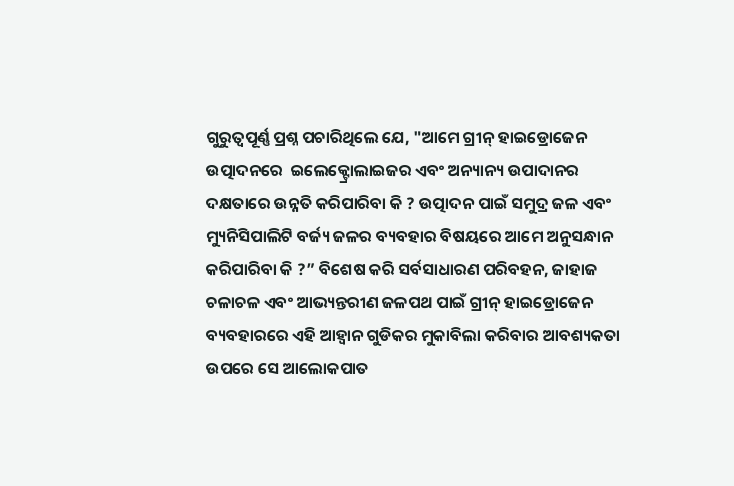ଗୁରୁତ୍ୱପୂର୍ଣ୍ଣ ପ୍ରଶ୍ନ ପଚାରିଥିଲେ ଯେ, "ଆମେ ଗ୍ରୀନ୍ ହାଇଡ୍ରୋଜେନ  ଉତ୍ପାଦନରେ  ଇଲେକ୍ଟ୍ରୋଲାଇଜର ଏବଂ ଅନ୍ୟାନ୍ୟ ଉପାଦାନର ଦକ୍ଷତାରେ ଉନ୍ନତି କରିପାରିବା କି ? ଉତ୍ପାଦନ ପାଇଁ ସମୁଦ୍ର ଜଳ ଏବଂ ମ୍ୟୁନିସିପାଲିଟି ବର୍ଜ୍ୟ ଜଳର ବ୍ୟବହାର ବିଷୟରେ ଆମେ ଅନୁସନ୍ଧାନ କରିପାରିବା କି ?” ବିଶେଷ କରି ସର୍ବସାଧାରଣ ପରିବହନ, ଜାହାଜ ଚଳାଚଳ ଏବଂ ଆଭ୍ୟନ୍ତରୀଣ ଜଳପଥ ପାଇଁ ଗ୍ରୀନ୍ ହାଇଡ୍ରୋଜେନ ବ୍ୟବହାରରେ ଏହି ଆହ୍ୱାନ ଗୁଡିକର ମୁକାବିଲା କରିବାର ଆବଶ୍ୟକତା ଉପରେ ସେ ଆଲୋକପାତ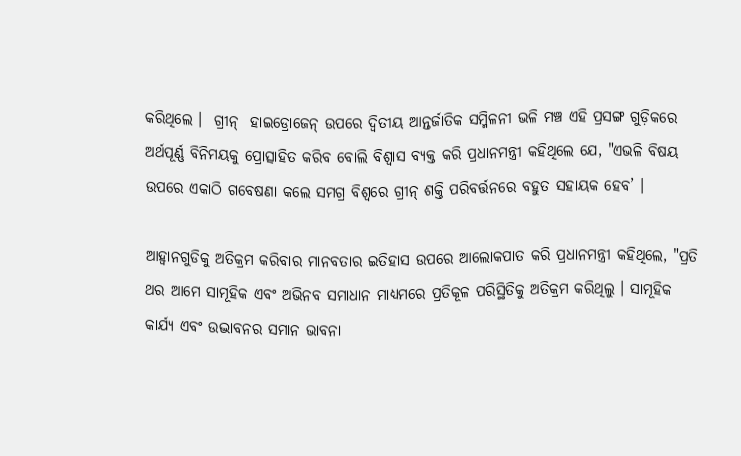କରିଥିଲେ ।  ଗ୍ରୀନ୍  ହାଇଡ୍ରୋଜେନ୍ ଉପରେ ଦ୍ୱିତୀୟ ଆନ୍ତର୍ଜାତିକ ସମ୍ମିଳନୀ ଭଳି ମଞ୍ଚ ଏହି ପ୍ରସଙ୍ଗ ଗୁଡ଼ିକରେ ଅର୍ଥପୂର୍ଣ୍ଣ ବିନିମୟକୁ ପ୍ରୋତ୍ସାହିତ କରିବ ବୋଲି ବିଶ୍ୱାସ ବ୍ୟକ୍ତ କରି ପ୍ରଧାନମନ୍ତ୍ରୀ କହିଥିଲେ ଯେ, "ଏଭଳି ବିଷୟ ଉପରେ ଏକାଠି ଗବେଷଣା କଲେ ସମଗ୍ର ବିଶ୍ୱରେ ଗ୍ରୀନ୍ ଶକ୍ତି ପରିବର୍ତ୍ତନରେ ବହୁତ ସହାୟକ ହେବ’ ।

ଆହ୍ୱାନଗୁଡିକୁ ଅତିକ୍ରମ କରିବାର ମାନବତାର ଇତିହାସ ଉପରେ ଆଲୋକପାତ କରି ପ୍ରଧାନମନ୍ତ୍ରୀ କହିଥିଲେ, "ପ୍ରତି ଥର ଆମେ ସାମୂହିକ ଏବଂ ଅଭିନବ ସମାଧାନ ମାଧ୍ୟମରେ ପ୍ରତିକୂଳ ପରିସ୍ଥିତିକୁ ଅତିକ୍ରମ କରିଥିଲୁ । ସାମୂହିକ କାର୍ଯ୍ୟ ଏବଂ ଉଦ୍ଭାବନର ସମାନ ଭାବନା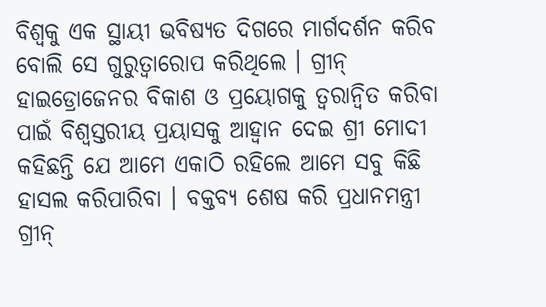ବିଶ୍ୱକୁ ଏକ ସ୍ଥାୟୀ ଭବିଷ୍ୟତ ଦିଗରେ ମାର୍ଗଦର୍ଶନ କରିବ ବୋଲି ସେ ଗୁରୁତ୍ୱାରୋପ କରିଥିଲେ । ଗ୍ରୀନ୍ ହାଇଡ୍ରୋଜେନର ବିକାଶ ଓ ପ୍ରୟୋଗକୁ ତ୍ୱରାନ୍ୱିତ କରିବା ପାଇଁ ବିଶ୍ୱସ୍ତରୀୟ ପ୍ରୟାସକୁ ଆହ୍ୱାନ ଦେଇ ଶ୍ରୀ ମୋଦୀ କହିଛନ୍ତି ଯେ ଆମେ ଏକାଠି ରହିଲେ ଆମେ ସବୁ କିଛି ହାସଲ କରିପାରିବା । ବକ୍ତବ୍ୟ ଶେଷ କରି ପ୍ରଧାନମନ୍ତ୍ରୀ ଗ୍ରୀନ୍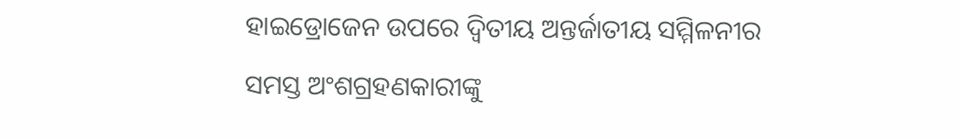ହାଇଡ୍ରୋଜେନ ଉପରେ ଦ୍ୱିତୀୟ ଅନ୍ତର୍ଜାତୀୟ ସମ୍ମିଳନୀର ସମସ୍ତ ଅଂଶଗ୍ରହଣକାରୀଙ୍କୁ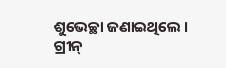ଶୁଭେଚ୍ଛା ଜଣାଇଥିଲେ । ଗ୍ରୀନ୍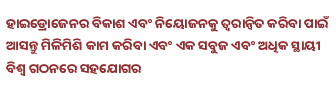ହାଇଡ୍ରୋଜେନର ବିକାଶ ଏବଂ ନିୟୋଜନକୁ ତ୍ୱରାନ୍ୱିତ କରିବା ପାଇଁ ଆସନ୍ତୁ ମିଳିମିଶି କାମ କରିବା ଏବଂ ଏକ ସବୁଜ ଏବଂ ଅଧିକ ସ୍ଥାୟୀ ବିଶ୍ୱ ଗଠନରେ ସହଯୋଗର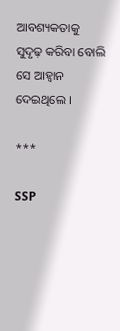ଆବଶ୍ୟକତାକୁ ସୁଦୃଢ଼ କରିବା ବୋଲି ସେ ଆହ୍ୱାନ ଦେଇଥିଲେ ।

***

SSP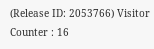(Release ID: 2053766) Visitor Counter : 16